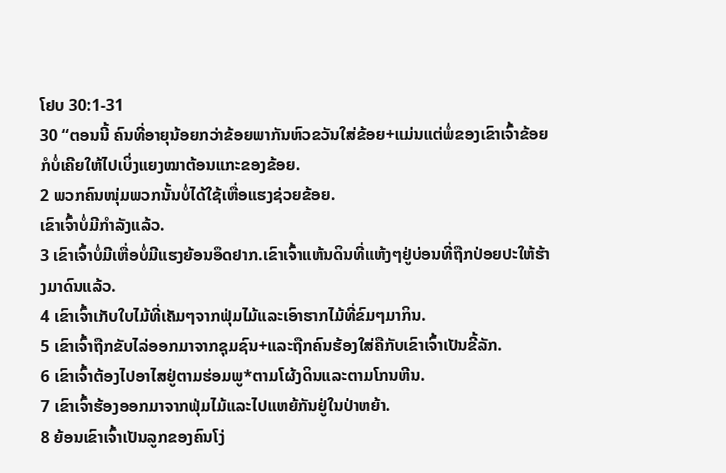ໂຢບ 30:1-31
30 “ຕອນນີ້ ຄົນທີ່ອາຍຸນ້ອຍກວ່າຂ້ອຍພາກັນຫົວຂວັນໃສ່ຂ້ອຍ+ແມ່ນແຕ່ພໍ່ຂອງເຂົາເຈົ້າຂ້ອຍກໍບໍ່ເຄີຍໃຫ້ໄປເບິ່ງແຍງໝາຕ້ອນແກະຂອງຂ້ອຍ.
2 ພວກຄົນໜຸ່ມພວກນັ້ນບໍ່ໄດ້ໃຊ້ເຫື່ອແຮງຊ່ວຍຂ້ອຍ.
ເຂົາເຈົ້າບໍ່ມີກຳລັງແລ້ວ.
3 ເຂົາເຈົ້າບໍ່ມີເຫື່ອບໍ່ມີແຮງຍ້ອນອຶດຢາກ.ເຂົາເຈົ້າແຫ້ນດິນທີ່ແຫ້ງໆຢູ່ບ່ອນທີ່ຖືກປ່ອຍປະໃຫ້ຮ້າງມາດົນແລ້ວ.
4 ເຂົາເຈົ້າເກັບໃບໄມ້ທີ່ເຄັມໆຈາກຟຸ່ມໄມ້ແລະເອົາຮາກໄມ້ທີ່ຂົມໆມາກິນ.
5 ເຂົາເຈົ້າຖືກຂັບໄລ່ອອກມາຈາກຊຸມຊົນ+ແລະຖືກຄົນຮ້ອງໃສ່ຄືກັບເຂົາເຈົ້າເປັນຂີ້ລັກ.
6 ເຂົາເຈົ້າຕ້ອງໄປອາໄສຢູ່ຕາມຮ່ອມພູ*ຕາມໂຜ້ງດິນແລະຕາມໂກນຫີນ.
7 ເຂົາເຈົ້າຮ້ອງອອກມາຈາກຟຸ່ມໄມ້ແລະໄປແຫຍ້ກັນຢູ່ໃນປ່າຫຍ້າ.
8 ຍ້ອນເຂົາເຈົ້າເປັນລູກຂອງຄົນໂງ່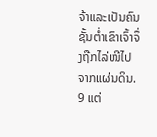ຈ້າແລະເປັນຄົນຊັ້ນຕ່ຳເຂົາເຈົ້າຈຶ່ງຖືກໄລ່ໜີໄປຈາກແຜ່ນດິນ.
9 ແຕ່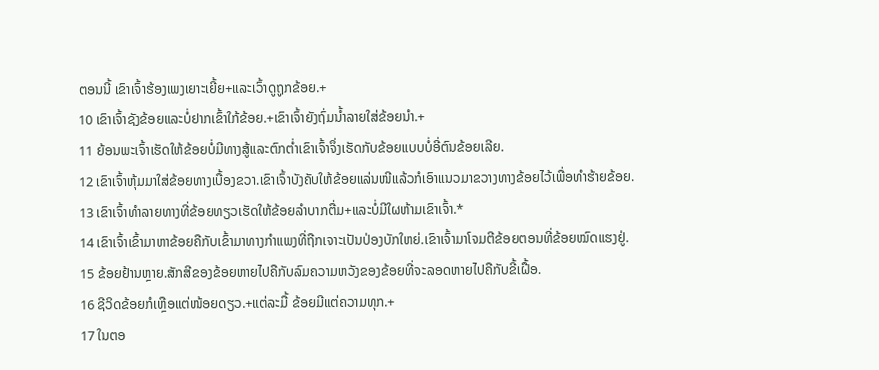ຕອນນີ້ ເຂົາເຈົ້າຮ້ອງເພງເຍາະເຍີ້ຍ+ແລະເວົ້າດູຖູກຂ້ອຍ.+
10 ເຂົາເຈົ້າຊັງຂ້ອຍແລະບໍ່ຢາກເຂົ້າໃກ້ຂ້ອຍ.+ເຂົາເຈົ້າຍັງຖົ່ມນ້ຳລາຍໃສ່ຂ້ອຍນຳ.+
11 ຍ້ອນພະເຈົ້າເຮັດໃຫ້ຂ້ອຍບໍ່ມີທາງສູ້ແລະຕົກຕ່ຳເຂົາເຈົ້າຈຶ່ງເຮັດກັບຂ້ອຍແບບບໍ່ອີ່ຕົນຂ້ອຍເລີຍ.
12 ເຂົາເຈົ້າຫຸ້ມມາໃສ່ຂ້ອຍທາງເບື້ອງຂວາ.ເຂົາເຈົ້າບັງຄັບໃຫ້ຂ້ອຍແລ່ນໜີແລ້ວກໍເອົາແນວມາຂວາງທາງຂ້ອຍໄວ້ເພື່ອທຳຮ້າຍຂ້ອຍ.
13 ເຂົາເຈົ້າທຳລາຍທາງທີ່ຂ້ອຍທຽວເຮັດໃຫ້ຂ້ອຍລຳບາກຕື່ມ+ແລະບໍ່ມີໃຜຫ້າມເຂົາເຈົ້າ.*
14 ເຂົາເຈົ້າເຂົ້າມາຫາຂ້ອຍຄືກັບເຂົ້າມາທາງກຳແພງທີ່ຖືກເຈາະເປັນປ່ອງບັກໃຫຍ່.ເຂົາເຈົ້າມາໂຈມຕີຂ້ອຍຕອນທີ່ຂ້ອຍໝົດແຮງຢູ່.
15 ຂ້ອຍຢ້ານຫຼາຍ.ສັກສີຂອງຂ້ອຍຫາຍໄປຄືກັບລົມຄວາມຫວັງຂອງຂ້ອຍທີ່ຈະລອດຫາຍໄປຄືກັບຂີ້ເຝື້ອ.
16 ຊີວິດຂ້ອຍກໍເຫຼືອແຕ່ໜ້ອຍດຽວ.+ແຕ່ລະມື້ ຂ້ອຍມີແຕ່ຄວາມທຸກ.+
17 ໃນຕອ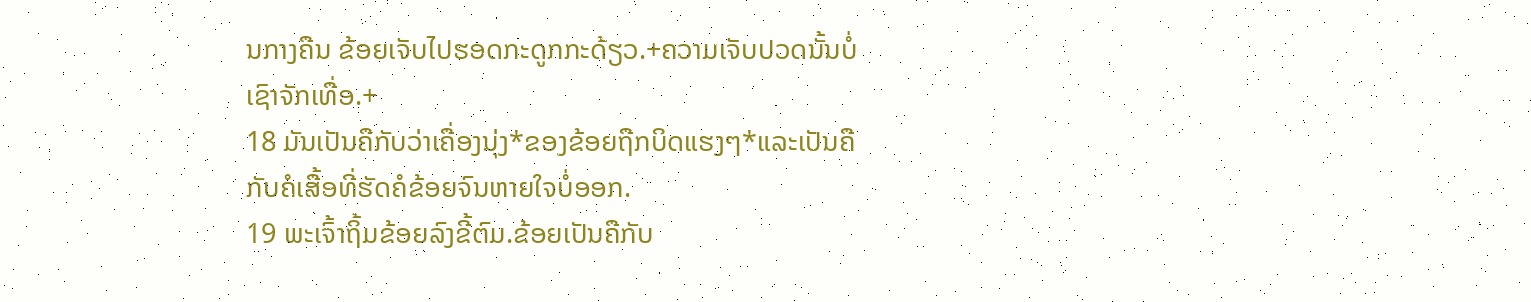ນກາງຄືນ ຂ້ອຍເຈັບໄປຮອດກະດູກກະດ້ຽວ.+ຄວາມເຈັບປວດນັ້ນບໍ່ເຊົາຈັກເທື່ອ.+
18 ມັນເປັນຄືກັບວ່າເຄື່ອງນຸ່ງ*ຂອງຂ້ອຍຖືກບິດແຮງໆ*ແລະເປັນຄືກັບຄໍເສື້ອທີ່ຮັດຄໍຂ້ອຍຈົນຫາຍໃຈບໍ່ອອກ.
19 ພະເຈົ້າຖິ້ມຂ້ອຍລົງຂີ້ຕົມ.ຂ້ອຍເປັນຄືກັບ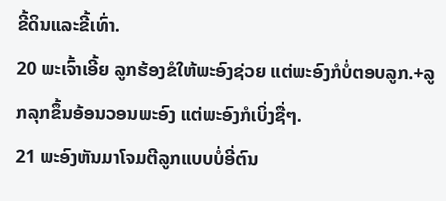ຂີ້ດິນແລະຂີ້ເທົ່າ.
20 ພະເຈົ້າເອີ້ຍ ລູກຮ້ອງຂໍໃຫ້ພະອົງຊ່ວຍ ແຕ່ພະອົງກໍບໍ່ຕອບລູກ.+ລູກລຸກຂຶ້ນອ້ອນວອນພະອົງ ແຕ່ພະອົງກໍເບິ່ງຊື່ໆ.
21 ພະອົງຫັນມາໂຈມຕີລູກແບບບໍ່ອີ່ຕົນ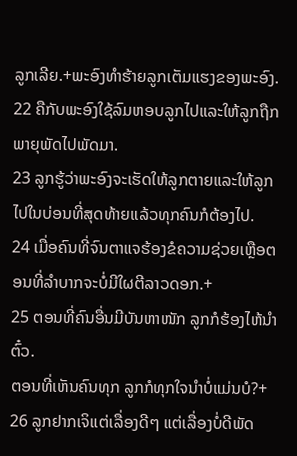ລູກເລີຍ.+ພະອົງທຳຮ້າຍລູກເຕັມແຮງຂອງພະອົງ.
22 ຄືກັບພະອົງໃຊ້ລົມຫອບລູກໄປແລະໃຫ້ລູກຖືກພາຍຸພັດໄປພັດມາ.
23 ລູກຮູ້ວ່າພະອົງຈະເຮັດໃຫ້ລູກຕາຍແລະໃຫ້ລູກໄປໃນບ່ອນທີ່ສຸດທ້າຍແລ້ວທຸກຄົນກໍຕ້ອງໄປ.
24 ເມື່ອຄົນທີ່ຈົນຕາແຈຮ້ອງຂໍຄວາມຊ່ວຍເຫຼືອຕອນທີ່ລຳບາກຈະບໍ່ມີໃຜຕີລາວດອກ.+
25 ຕອນທີ່ຄົນອື່ນມີບັນຫາໜັກ ລູກກໍຮ້ອງໄຫ້ນຳຕົ໋ວ.
ຕອນທີ່ເຫັນຄົນທຸກ ລູກກໍທຸກໃຈນຳບໍ່ແມ່ນບໍ?+
26 ລູກຢາກເຈິແຕ່ເລື່ອງດີໆ ແຕ່ເລື່ອງບໍ່ດີພັດ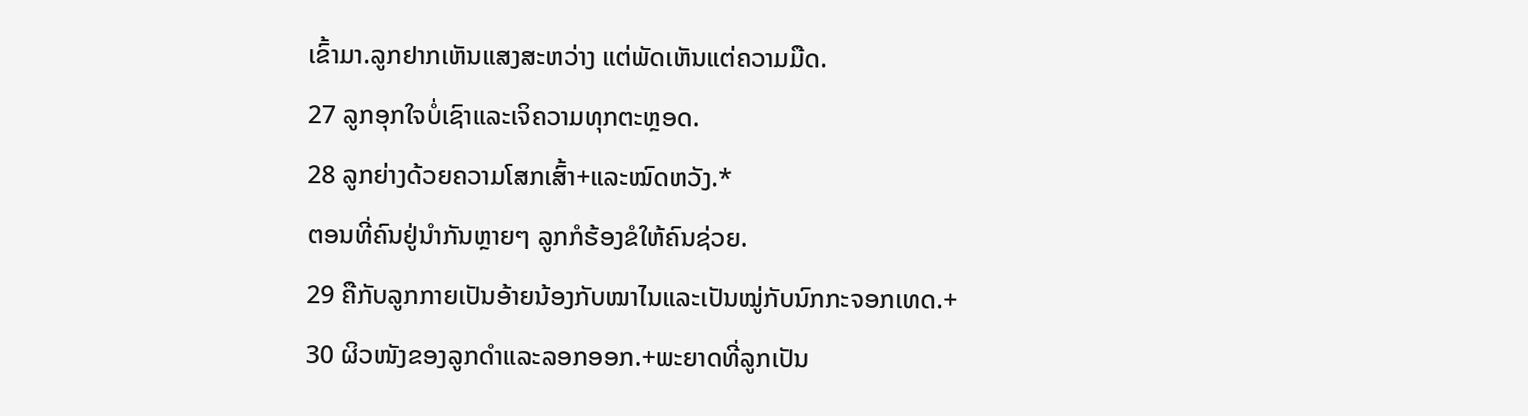ເຂົ້າມາ.ລູກຢາກເຫັນແສງສະຫວ່າງ ແຕ່ພັດເຫັນແຕ່ຄວາມມືດ.
27 ລູກອຸກໃຈບໍ່ເຊົາແລະເຈິຄວາມທຸກຕະຫຼອດ.
28 ລູກຍ່າງດ້ວຍຄວາມໂສກເສົ້າ+ແລະໝົດຫວັງ.*
ຕອນທີ່ຄົນຢູ່ນຳກັນຫຼາຍໆ ລູກກໍຮ້ອງຂໍໃຫ້ຄົນຊ່ວຍ.
29 ຄືກັບລູກກາຍເປັນອ້າຍນ້ອງກັບໝາໄນແລະເປັນໝູ່ກັບນົກກະຈອກເທດ.+
30 ຜິວໜັງຂອງລູກດຳແລະລອກອອກ.+ພະຍາດທີ່ລູກເປັນ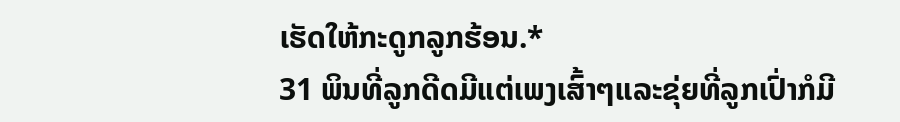ເຮັດໃຫ້ກະດູກລູກຮ້ອນ.*
31 ພິນທີ່ລູກດີດມີແຕ່ເພງເສົ້າໆແລະຂຸ່ຍທີ່ລູກເປົ່າກໍມີ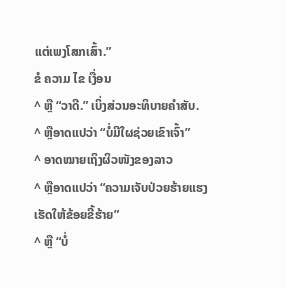ແຕ່ເພງໂສກເສົ້າ.”
ຂໍ ຄວາມ ໄຂ ເງື່ອນ
^ ຫຼື “ວາດີ.” ເບິ່ງສ່ວນອະທິບາຍຄຳສັບ.
^ ຫຼືອາດແປວ່າ “ບໍ່ມີໃຜຊ່ວຍເຂົາເຈົ້າ”
^ ອາດໝາຍເຖິງຜິວໜັງຂອງລາວ
^ ຫຼືອາດແປວ່າ “ຄວາມເຈັບປ່ວຍຮ້າຍແຮງເຮັດໃຫ້ຂ້ອຍຂີ້ຮ້າຍ”
^ ຫຼື “ບໍ່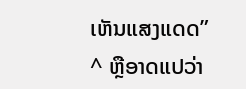ເຫັນແສງແດດ”
^ ຫຼືອາດແປວ່າ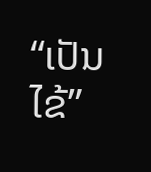“ເປັນໄຂ້”